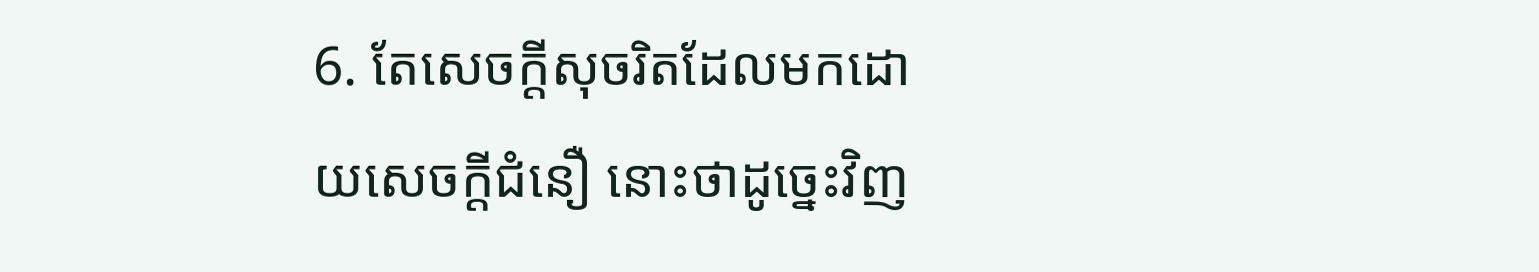6. តែសេចក្តីសុចរិតដែលមកដោយសេចក្តីជំនឿ នោះថាដូច្នេះវិញ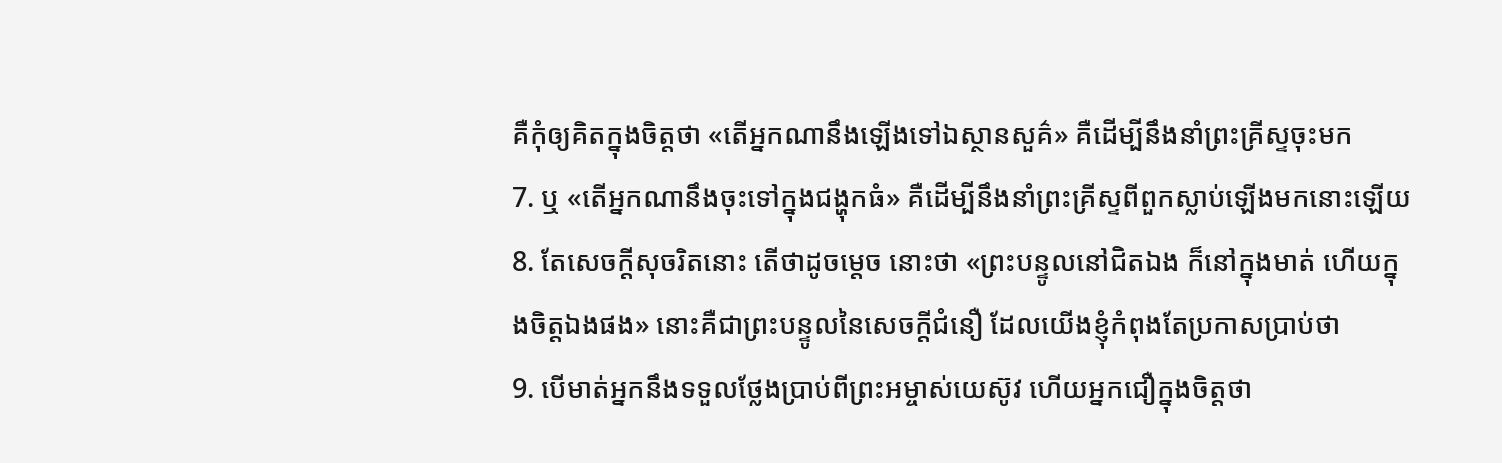គឺកុំឲ្យគិតក្នុងចិត្តថា «តើអ្នកណានឹងឡើងទៅឯស្ថានសួគ៌» គឺដើម្បីនឹងនាំព្រះគ្រីស្ទចុះមក
7. ឬ «តើអ្នកណានឹងចុះទៅក្នុងជង្ហុកធំ» គឺដើម្បីនឹងនាំព្រះគ្រីស្ទពីពួកស្លាប់ឡើងមកនោះឡើយ
8. តែសេចក្តីសុចរិតនោះ តើថាដូចម្តេច នោះថា «ព្រះបន្ទូលនៅជិតឯង ក៏នៅក្នុងមាត់ ហើយក្នុងចិត្តឯងផង» នោះគឺជាព្រះបន្ទូលនៃសេចក្តីជំនឿ ដែលយើងខ្ញុំកំពុងតែប្រកាសប្រាប់ថា
9. បើមាត់អ្នកនឹងទទួលថ្លែងប្រាប់ពីព្រះអម្ចាស់យេស៊ូវ ហើយអ្នកជឿក្នុងចិត្តថា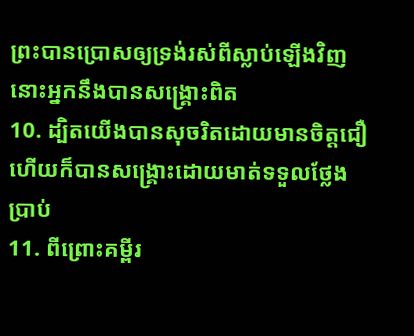ព្រះបានប្រោសឲ្យទ្រង់រស់ពីស្លាប់ឡើងវិញ នោះអ្នកនឹងបានសង្គ្រោះពិត
10. ដ្បិតយើងបានសុចរិតដោយមានចិត្តជឿ ហើយក៏បានសង្គ្រោះដោយមាត់ទទួលថ្លែងប្រាប់
11. ពីព្រោះគម្ពីរ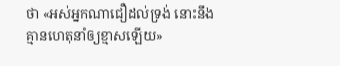ថា «អស់អ្នកណាជឿដល់ទ្រង់ នោះនឹងគ្មានហេតុនាំឲ្យខ្មាសឡើយ»